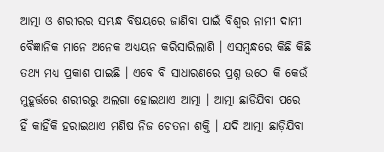ଆତ୍ମା ଓ ଶରୀରର ସମ୍ଭନ୍ଧ ବିଷୟରେ ଜାଣିବା ପାଇଁ ବିଶ୍ୱର ନାମୀ ଦାମୀ ବୈଜ୍ଞାନିକ ମାନେ ଅନେକ ଅଧ୍ୟୟନ କରିସାରିଲାଣି । ଏସମ୍ବନ୍ଧରେ କିଛି କିଛି ତଥ୍ୟ ମଧ୍ୟ ପ୍ରକାଶ ପାଇଛି । ଏବେ ବି ସାଧାରଣରେ ପ୍ରଶ୍ନ ଉଠେ କି କେଉଁ ମୁହୂର୍ତ୍ତରେ ଶରୀରରୁ ଅଲଗା ହୋଇଥାଏ ଆତ୍ମା । ଆତ୍ମା ଛାଡିଯିବା ପରେ ହିଁ କାହିଁକି ହରାଇଥାଏ ମଣିଷ ନିଜ ଚେତନା ଶକ୍ତି । ଯଦି ଆତ୍ମା ଛାଡ଼ିଯିବା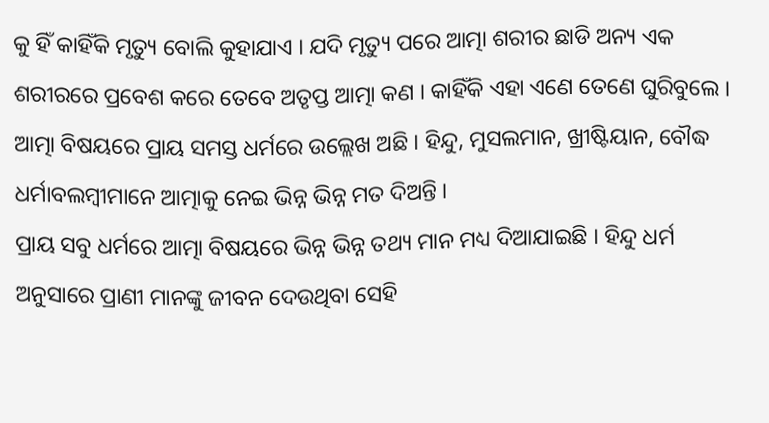କୁ ହିଁ କାହିଁକି ମୃତ୍ୟୁ ବୋଲି କୁହାଯାଏ । ଯଦି ମୃତ୍ୟୁ ପରେ ଆତ୍ମା ଶରୀର ଛାଡି ଅନ୍ୟ ଏକ ଶରୀରରେ ପ୍ରବେଶ କରେ ତେବେ ଅତୃପ୍ତ ଆତ୍ମା କଣ । କାହିଁକି ଏହା ଏଣେ ତେଣେ ଘୁରିବୁଲେ । ଆତ୍ମା ବିଷୟରେ ପ୍ରାୟ ସମସ୍ତ ଧର୍ମରେ ଉଲ୍ଲେଖ ଅଛି । ହିନ୍ଦୁ, ମୁସଲମାନ, ଖ୍ରୀଷ୍ଟିୟାନ, ବୌଦ୍ଧ ଧର୍ମାବଲମ୍ବୀମାନେ ଆତ୍ମାକୁ ନେଇ ଭିନ୍ନ ଭିନ୍ନ ମତ ଦିଅନ୍ତି ।
ପ୍ରାୟ ସବୁ ଧର୍ମରେ ଆତ୍ମା ବିଷୟରେ ଭିନ୍ନ ଭିନ୍ନ ତଥ୍ୟ ମାନ ମଧ୍ୟ ଦିଆଯାଇଛି । ହିନ୍ଦୁ ଧର୍ମ ଅନୁସାରେ ପ୍ରାଣୀ ମାନଙ୍କୁ ଜୀବନ ଦେଉଥିବା ସେହି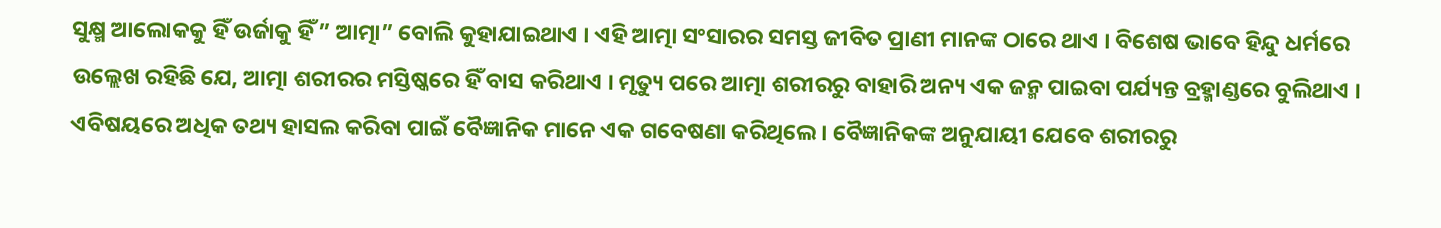ସୁକ୍ଷ୍ମ ଆଲୋକକୁ ହିଁ ଉର୍ଜାକୁ ହିଁ ” ଆତ୍ମା” ବୋଲି କୁହାଯାଇଥାଏ । ଏହି ଆତ୍ମା ସଂସାରର ସମସ୍ତ ଜୀବିତ ପ୍ରାଣୀ ମାନଙ୍କ ଠାରେ ଥାଏ । ବିଶେଷ ଭାବେ ହିନ୍ଦୁ ଧର୍ମରେ ଉଲ୍ଲେଖ ରହିଛି ଯେ, ଆତ୍ମା ଶରୀରର ମସ୍ତିଷ୍କରେ ହିଁ ବାସ କରିଥାଏ । ମୃତ୍ୟୁ ପରେ ଆତ୍ମା ଶରୀରରୁ ବାହାରି ଅନ୍ୟ ଏକ ଜନ୍ମ ପାଇବା ପର୍ଯ୍ୟନ୍ତ ବ୍ରହ୍ମାଣ୍ଡରେ ବୁଲିଥାଏ । ଏବିଷୟରେ ଅଧିକ ତଥ୍ୟ ହାସଲ କରିବା ପାଇଁ ବୈଜ୍ଞାନିକ ମାନେ ଏକ ଗବେଷଣା କରିଥିଲେ । ବୈଜ୍ଞାନିକଙ୍କ ଅନୁଯାୟୀ ଯେବେ ଶରୀରରୁ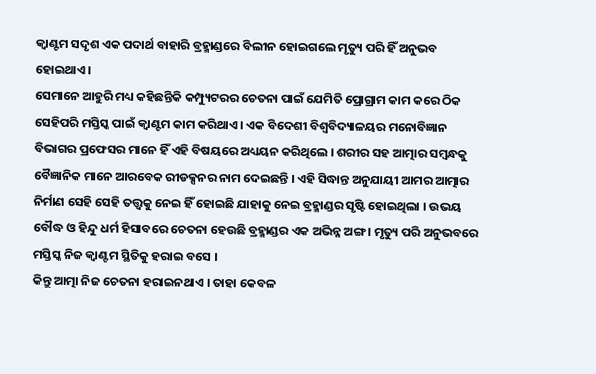କ୍ବାଣ୍ଟମ ସଦୃଶ ଏକ ପଦାର୍ଥ ବାହାରି ବ୍ରହ୍ମାଣ୍ଡରେ ବିଲୀନ ହୋଇଗଲେ ମୃତ୍ୟୁ ପରି ହିଁ ଅନୁଭବ ହୋଇଥାଏ ।
ସେମାନେ ଆହୁରି ମଧ୍ୟ କହିଛନ୍ତିକି କମ୍ପ୍ୟୁଟରର ଚେତନା ପାଇଁ ଯେମିତି ପ୍ରୋଗ୍ରାମ କାମ କରେ ଠିକ ସେହିପରି ମସ୍ତିସ୍କ ପାଇଁ କ୍ବାଣ୍ଟମ କାମ କରିଥାଏ । ଏକ ବିଦେଶୀ ବିଶ୍ୱବିଦ୍ୟାଳୟର ମନୋବିଜ୍ଞାନ ବିଭାଗର ପ୍ରଫେସର ମାନେ ହିଁ ଏହି ବିଷୟରେ ଅଧ୍ୟୟନ କରିଥିଲେ । ଶରୀର ସହ ଆତ୍ମାର ସମ୍ବନ୍ଧକୁ ବୈଜ୍ଞାନିକ ମାନେ ଆରବେକ ରୀଡକ୍ସନର ନାମ ଦେଇଛନ୍ତି । ଏହି ସିଦ୍ଧାନ୍ତ ଅନୁଯାୟୀ ଆମର ଆତ୍ମାର ନିର୍ମାଣ ସେହି ସେହି ତତ୍ତ୍ୱକୁ ନେଇ ହିଁ ହୋଇଛି ଯାହାକୁ ନେଇ ବ୍ରହ୍ମାଣ୍ଡର ସୃଷ୍ଟି ହୋଇଥିଲା । ଉଭୟ ବୌଦ୍ଧ ଓ ହିନ୍ଦୁ ଧର୍ମ ହିସାବରେ ଚେତନା ହେଉଛି ବ୍ରହ୍ମାଣ୍ଡର ଏକ ଅଭିନ୍ନ ଅଙ୍ଗ । ମୃତ୍ୟୁ ପରି ଅନୁଭବରେ ମସ୍ତିସ୍କ ନିଜ କ୍ବାଣ୍ଟମ ସ୍ଥିତିକୁ ହରାଇ ବସେ ।
କିନ୍ତୁ ଆତ୍ମା ନିଜ ଚେତନା ହରାଇନଥାଏ । ତାହା କେବଳ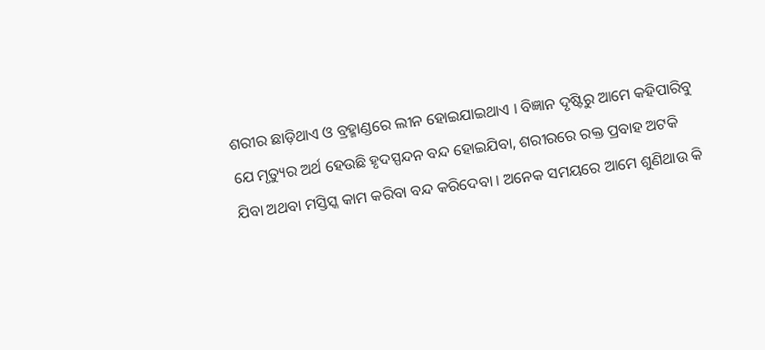ଶରୀର ଛାଡ଼ିଥାଏ ଓ ବ୍ରହ୍ମାଣ୍ଡରେ ଲୀନ ହୋଇଯାଇଥାଏ । ବିଜ୍ଞାନ ଦୃଷ୍ଟିରୁ ଆମେ କହିପାରିବୁ ଯେ ମୃତ୍ୟୁର ଅର୍ଥ ହେଉଛି ହୃଦସ୍ପନ୍ଦନ ବନ୍ଦ ହୋଇଯିବା, ଶରୀରରେ ରକ୍ତ ପ୍ରବାହ ଅଟକି ଯିବା ଅଥବା ମସ୍ତିସ୍କ କାମ କରିବା ବନ୍ଦ କରିଦେବା । ଅନେକ ସମୟରେ ଆମେ ଶୁଣିଥାଉ କି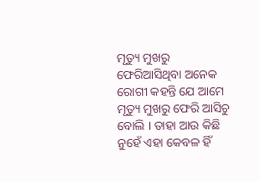ମୃତ୍ୟୁ ମୁଖରୁ ଫେରିଆସିଥିବା ଅନେକ ରୋଗୀ କହନ୍ତି ଯେ ଆମେ ମୃତ୍ୟୁ ମୁଖରୁ ଫେରି ଆସିଚୁ ବୋଲି । ତାହା ଆଉ କିଛି ନୁହେଁ ଏହା କେବଳ ହିଁ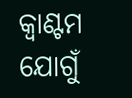କ୍ବାଣ୍ଟମ ଯୋଗୁଁ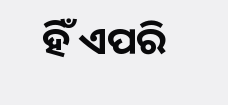ହିଁ ଏପରି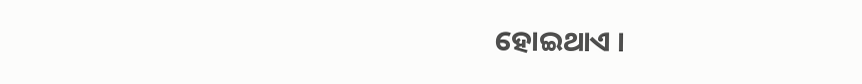ହୋଇଥାଏ ।